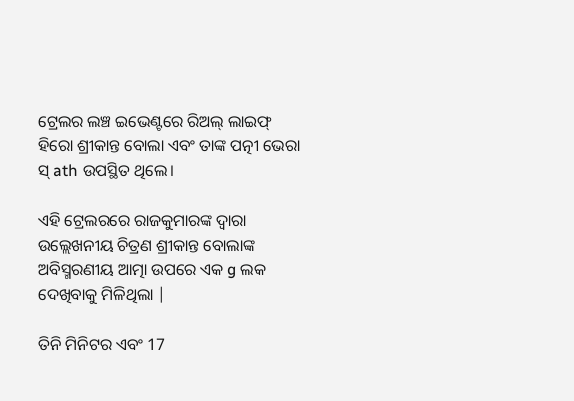ଟ୍ରେଲର ଲଞ୍ଚ ଇଭେଣ୍ଟରେ ରିଅଲ୍ ଲାଇଫ୍ ହିରୋ ଶ୍ରୀକାନ୍ତ ବୋଲା ଏବଂ ତାଙ୍କ ପତ୍ନୀ ଭେରା ସ୍ ath ଉପସ୍ଥିତ ଥିଲେ।

ଏହି ଟ୍ରେଲରରେ ରାଜକୁମାରଙ୍କ ଦ୍ୱାରା ଉଲ୍ଲେଖନୀୟ ଚିତ୍ରଣ ଶ୍ରୀକାନ୍ତ ବୋଲାଙ୍କ ଅବିସ୍ମରଣୀୟ ଆତ୍ମା ଉପରେ ଏକ g ଲକ ଦେଖିବାକୁ ମିଳିଥିଲା |

ତିନି ମିନିଟର ଏବଂ 17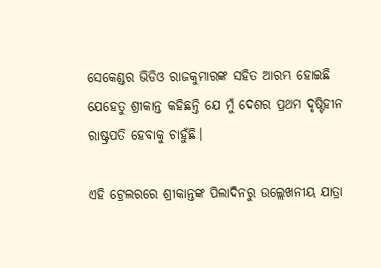ସେକେଣ୍ଡର ଭିଡିଓ ରାଜକୁମାରଙ୍କ ସହିତ ଆରମ୍ଭ ହୋଇଛି ଯେହେତୁ ଶ୍ରୀକାନ୍ତ କହିଛନ୍ତି ଯେ ମୁଁ ଦେଶର ପ୍ରଥମ ଦୃଷ୍ଟିହୀନ ରାଷ୍ଟ୍ରପତି ହେବାକୁ ଚାହୁଁଛି।

ଏହି ଟ୍ରେଲରରେ ଶ୍ରୀକାନ୍ତଙ୍କ ପିଲାଦିନରୁ ଉଲ୍ଲେଖନୀୟ ଯାତ୍ରା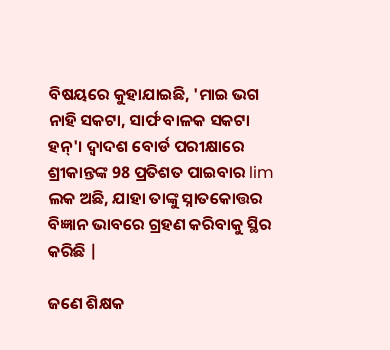ବିଷୟରେ କୁହାଯାଇଛି, 'ମାଇ ଭଗ ନାହି ସକଟା, ସାର୍ଫ ବାଳକ ସକଟା ହନ୍'। ଦ୍ୱାଦଶ ବୋର୍ଡ ପରୀକ୍ଷାରେ ଶ୍ରୀକାନ୍ତଙ୍କ 98 ପ୍ରତିଶତ ପାଇବାର lim ଲକ ଅଛି, ଯାହା ତାଙ୍କୁ ସ୍ନାତକୋତ୍ତର ବିଜ୍ଞାନ ଭାବରେ ଗ୍ରହଣ କରିବାକୁ ସ୍ଥିର କରିଛି |

ଜଣେ ଶିକ୍ଷକ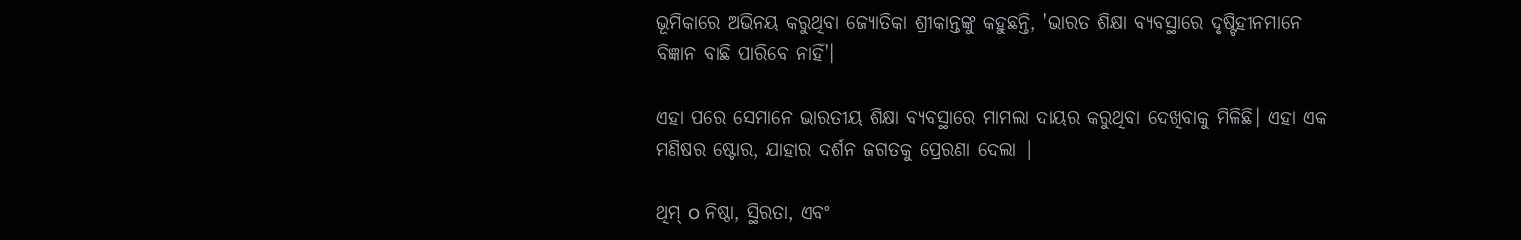ଭୂମିକାରେ ଅଭିନୟ କରୁଥିବା ଜ୍ୟୋତିକା ଶ୍ରୀକାନ୍ତଙ୍କୁ କହୁଛନ୍ତି, 'ଭାରତ ଶିକ୍ଷା ବ୍ୟବସ୍ଥାରେ ଦୃଷ୍ଟିହୀନମାନେ ବିଜ୍ଞାନ ବାଛି ପାରିବେ ନାହିଁ'।

ଏହା ପରେ ସେମାନେ ଭାରତୀୟ ଶିକ୍ଷା ବ୍ୟବସ୍ଥାରେ ମାମଲା ଦାୟର କରୁଥିବା ଦେଖିବାକୁ ମିଳିଛି। ଏହା ଏକ ମଣିଷର ଷ୍ଟୋର, ଯାହାର ଦର୍ଶନ ଜଗତକୁ ପ୍ରେରଣା ଦେଲା |

ଥିମ୍ o ନିଷ୍ଠା, ସ୍ଥିରତା, ଏବଂ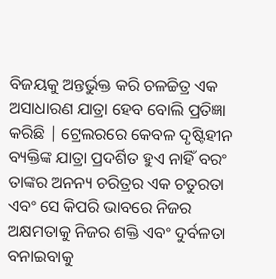ବିଜୟକୁ ଅନ୍ତର୍ଭୁକ୍ତ କରି ଚଳଚ୍ଚିତ୍ର ଏକ ଅସାଧାରଣ ଯାତ୍ରା ହେବ ବୋଲି ପ୍ରତିଜ୍ଞା କରିଛି | ଟ୍ରେଲରରେ କେବଳ ଦୃଷ୍ଟିହୀନ ବ୍ୟକ୍ତିଙ୍କ ଯାତ୍ରା ପ୍ରଦର୍ଶିତ ହୁଏ ନାହିଁ ବରଂ ତାଙ୍କର ଅନନ୍ୟ ଚରିତ୍ରର ଏକ ଚତୁରତା ଏବଂ ସେ କିପରି ଭାବରେ ନିଜର ଅକ୍ଷମତାକୁ ନିଜର ଶକ୍ତି ଏବଂ ଦୁର୍ବଳତା ବନାଇବାକୁ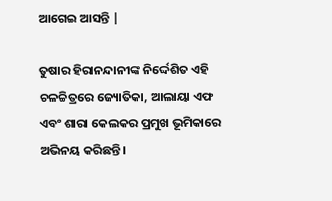ଆଗେଇ ଆସନ୍ତି |

ତୁଷାର ହିରାନନ୍ଦାନୀଙ୍କ ନିର୍ଦ୍ଦେଶିତ ଏହି ଚଳଚ୍ଚିତ୍ରରେ ଜ୍ୟୋତିକା, ଆଲାୟା ଏଫ ଏବଂ ଶାରା କେଲକର ପ୍ରମୁଖ ଭୂମିକାରେ ଅଭିନୟ କରିଛନ୍ତି।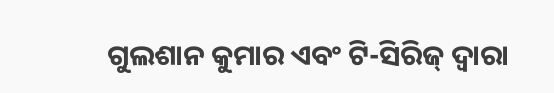ଗୁଲଶାନ କୁମାର ଏବଂ ଟି-ସିରିଜ୍ ଦ୍ୱାରା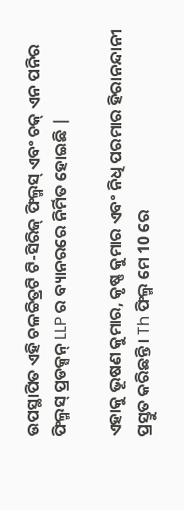ଉପସ୍ଥାପିତ ଏହି ଚଳଚ୍ଚିତ୍ରଟି ଟି-ସିରିଜ୍ ଫିଲ୍ମସ୍ ଏବଂ ଚକ୍ ଏନ ପନିର ଫିଲ୍ମସ୍ ପ୍ରଡକ୍ସନ୍ LLP ର ବ୍ୟାନରରେ ନିର୍ମିତ ହୋଇଛି |

ଏହାକୁ ଭୂଷଣ କୁମାର, କୃଷ୍ଣ କୁମାର ଏବଂ ନିଧି ପରମାର ହିରାନନ୍ଦାନୀ ପ୍ରସ୍ତୁତ କରିଛନ୍ତି। Th ଫିଲ୍ମ ମେ 10 ରେ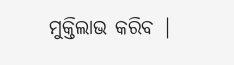ମୁକ୍ତିଲାଭ କରିବ |